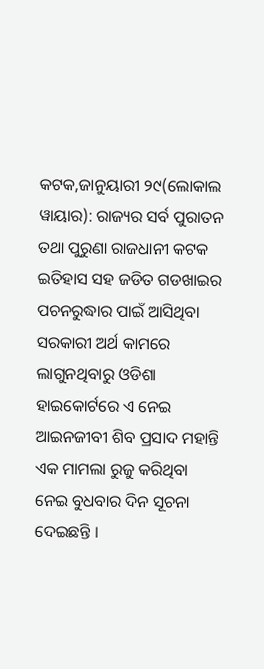କଟକ,ଜାନୁୟାରୀ ୨୯(ଲୋକାଲ ୱାୟାର): ରାଜ୍ୟର ସର୍ବ ପୁରାତନ ତଥା ପୁରୁଣା ରାଜଧାନୀ କଟକ ଇତିହାସ ସହ ଜଡିତ ଗଡଖାଇର ପଚନରୁଦ୍ଧାର ପାଇଁ ଆସିଥିବା ସରକାରୀ ଅର୍ଥ କାମରେ ଲାଗୁନଥିବାରୁ ଓଡିଶା ହାଇକୋର୍ଟରେ ଏ ନେଇ ଆଇନଜୀବୀ ଶିବ ପ୍ରସାଦ ମହାନ୍ତି ଏକ ମାମଲା ରୁଜୁ କରିଥିବା ନେଇ ବୁଧବାର ଦିନ ସୂଚନା ଦେଇଛନ୍ତି ।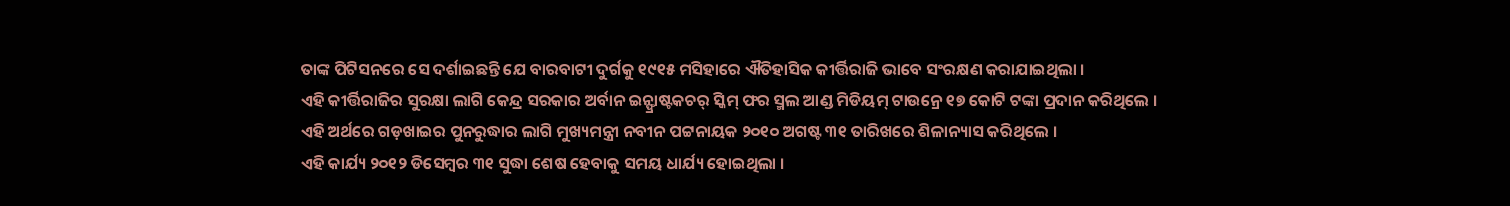ତାଙ୍କ ପିଟିସନରେ ସେ ଦର୍ଶାଇଛନ୍ତି ଯେ ବାରବାଟୀ ଦୁର୍ଗକୁ ୧୯୧୫ ମସିହାରେ ଐତିହାସିକ କୀର୍ତ୍ତିରାଜି ଭାବେ ସଂରକ୍ଷଣ କରାଯାଇଥିଲା ।
ଏହି କୀର୍ତ୍ତିରାଜିର ସୁରକ୍ଷା ଲାଗି କେନ୍ଦ୍ର ସରକାର ଅର୍ବାନ ଇନ୍ଫ୍ରାଷ୍ଟକଚର୍ ସ୍କିମ୍ ଫର ସ୍ମଲ ଆଣ୍ଡ ମିଡିୟମ୍ ଟାଉନ୍ରେ ୧୭ କୋଟି ଟଙ୍କା ପ୍ରଦାନ କରିଥିଲେ ।
ଏହି ଅର୍ଥରେ ଗଡ଼ଖାଇର ପୁନରୁଦ୍ଧାର ଲାଗି ମୁଖ୍ୟମନ୍ତ୍ରୀ ନବୀନ ପଟ୍ଟନାୟକ ୨୦୧୦ ଅଗଷ୍ଟ ୩୧ ତାରିଖରେ ଶିଳାନ୍ୟାସ କରିଥିଲେ ।
ଏହି କାର୍ଯ୍ୟ ୨୦୧୨ ଡିସେମ୍ବର ୩୧ ସୁଦ୍ଧା ଶେଷ ହେବାକୁ ସମୟ ଧାର୍ଯ୍ୟ ହୋଇଥିଲା ।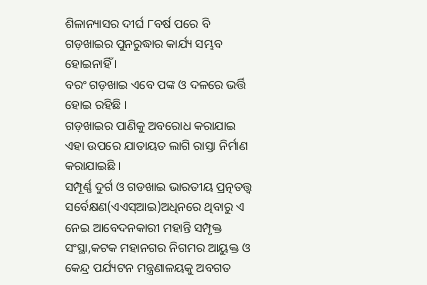ଶିଳାନ୍ୟାସର ଦୀର୍ଘ ୮ବର୍ଷ ପରେ ବି ଗଡ଼ଖାଇର ପୁନରୁଦ୍ଧାର କାର୍ଯ୍ୟ ସମ୍ଭବ ହୋଇନାହିଁ ।
ବରଂ ଗଡ଼ଖାଇ ଏବେ ପଙ୍କ ଓ ଦଳରେ ଭର୍ତ୍ତି ହୋଇ ରହିଛି ।
ଗଡ଼ଖାଇର ପାଣିକୁ ଅବରୋଧ କରାଯାଇ ଏହା ଉପରେ ଯାତାୟତ ଲାଗି ରାସ୍ତା ନିର୍ମାଣ କରାଯାଇଛି ।
ସମ୍ପୂର୍ଣ୍ଣ ଦୁର୍ଗ ଓ ଗଡଖାଇ ଭାରତୀୟ ପ୍ରତ୍ନତତ୍ତ୍ୱ ସର୍ବେକ୍ଷଣ(ଏଏସ୍ଆଇ)ଅଧିନରେ ଥିବାରୁ ଏ ନେଇ ଆବେଦନକାରୀ ମହାନ୍ତି ସମ୍ପୃକ୍ତ ସଂସ୍ଥା,କଟକ ମହାନଗର ନିଗମର ଆୟୁକ୍ତ ଓ କେନ୍ଦ୍ର ପର୍ଯ୍ୟଟନ ମନ୍ତ୍ରଣାଳୟକୁ ଅବଗତ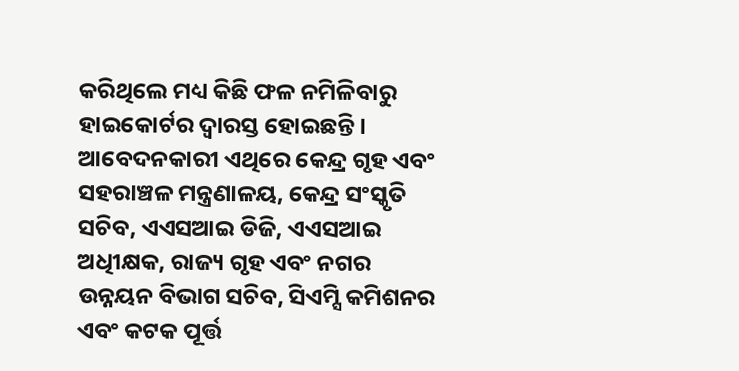କରିଥିଲେ ମଧ୍ୟ କିଛି ଫଳ ନମିଳିବାରୁ ହାଇକୋର୍ଟର ଦ୍ୱାରସ୍ତ ହୋଇଛନ୍ତି ।
ଆବେଦନକାରୀ ଏଥିରେ କେନ୍ଦ୍ର ଗୃହ ଏବଂ ସହରାଞ୍ଚଳ ମନ୍ତ୍ରଣାଳୟ, କେନ୍ଦ୍ର ସଂସ୍କୃତି ସଚିବ, ଏଏସଆଇ ଡିଜି, ଏଏସଆଇ ଅଧିୀକ୍ଷକ, ରାଜ୍ୟ ଗୃହ ଏବଂ ନଗର ଉନ୍ନୟନ ବିଭାଗ ସଚିବ, ସିଏମ୍ସି କମିଶନର ଏବଂ କଟକ ପୂର୍ତ୍ତ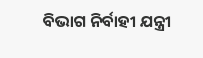ବିଭାଗ ନିର୍ବାହୀ ଯନ୍ତ୍ରୀ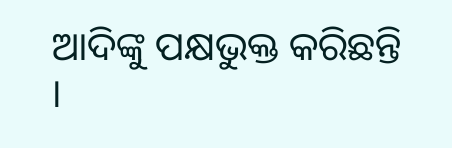ଆଦିଙ୍କୁ ପକ୍ଷଭୁକ୍ତ କରିଛନ୍ତି ।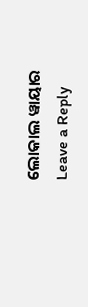ଲୋକାଲ ୱାୟାର
Leave a Reply